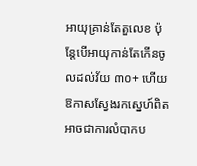អាយុគ្រាន់តែតួលេខ ប៉ុន្តែបើអាយុកាន់តែកើនចូលដល់វ័យ ៣០+ ហើយ ឱកាសស្វែងរកស្នេហ៍ពិតអាចជាការលំបាកប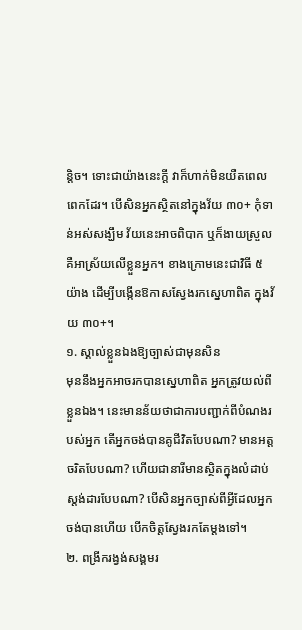ន្តិច។ ទោះជាយ៉ាងនេះក្តី វាក៏ហាក់មិនយឺតពេលពេកដែរ។ បើសិនអ្នកសិ្ថតនៅក្នុងវ័យ ៣០+ កុំទាន់អស់សង្ឃឹម វ័យនេះអាចពិបាក ឬក៏ងាយស្រួលគឺអាស្រ័យលើខ្លួនអ្នក។ ខាងក្រោមនេះជាវិធី ៥ យ៉ាង ដើម្បីបង្កើនឱកាសស្វែងរកស្នេហាពិត ក្នុងវ័យ ៣០+។
១. ស្គាល់ខ្លួនឯងឱ្យច្បាស់ជាមុនសិន
មុននឹងអ្នកអាចរកបានស្នេហាពិត អ្នកត្រូវយល់ពីខ្លួនឯង។ នេះមានន័យថាជាការបញ្ជាក់ពីបំណងរបស់អ្នក តើអ្នកចង់បានគូជីវិតបែបណា? មានអត្តចរិតបែបណា? ហើយជានារីមានស្ថិតក្នុងលំដាប់ស្តង់ដារបែបណា? បើសិនអ្នកច្បាស់ពីអ្វីដែលអ្នកចង់បានហើយ បើកចិត្តស្វែងរកតែម្តងទៅ។
២. ពង្រីករង្វង់សង្គមរ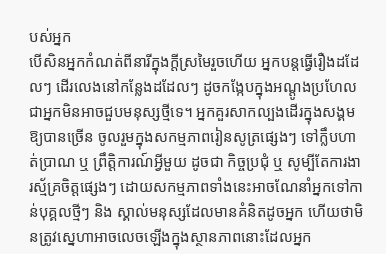បស់អ្នក
បើសិនអ្នកកំណត់ពីនារីក្នុងក្ដីស្រមៃរួចហើយ អ្នកបន្តធ្វើរឿងដដែលៗ ដើរលេងនៅកន្លែងដដែលៗ ដូចកង្កែបក្នុងអណ្ដូងប្រហែលជាអ្នកមិនអាចជួបមនុស្សថ្មីទេ។ អ្នកគួរសាកល្បងដើរក្នុងសង្គមឱ្យបានច្រើន ចូលរួមក្នុងសកម្មភាពរៀនសូត្រផ្សេងៗ ទៅក្លឹបហាត់ប្រាណ ឬ ព្រឹត្តិការណ៍អ្វីមួយ ដូចជា កិច្ចប្រជុំ ឬ សូម្បីតែការងារស្ម័គ្រចិត្តផ្សេងៗ ដោយសកម្មភាពទាំងនេះអាចណែនាំអ្នកទៅកាន់បុគ្គលថ្មីៗ និង ស្គាល់មនុស្សដែលមានគំនិតដូចអ្នក ហើយថាមិនត្រូវស្នេហាអាចលេចឡើងក្នុងស្ថានភាពនោះដែលអ្នក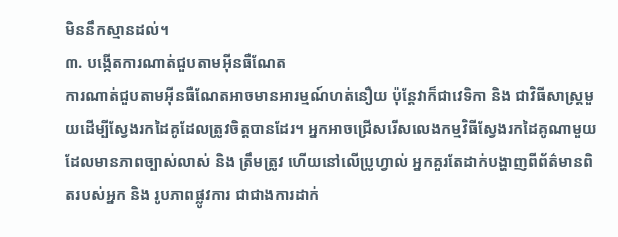មិននឹកស្មានដល់។
៣. បង្កើតការណាត់ជួបតាមអ៊ីនធឺណែត
ការណាត់ជួបតាមអ៊ីនធឺណែតអាចមានអារម្មណ៍ហត់នឿយ ប៉ុន្តែវាក៏ជាវេទិកា និង ជាវិធីសាស្រ្តមួយដើម្បីស្វែងរកដៃគូដែលត្រូវចិត្តបានដែរ។ អ្នកអាចជ្រើសរើសលេងកម្មវិធីស្វែងរកដៃគូណាមួយដែលមានភាពច្បាស់លាស់ និង ត្រឹមត្រូវ ហើយនៅលើប្រូហ្វាល់ អ្នកគួរតែដាក់បង្ហាញពីព័ត៌មានពិតរបស់អ្នក និង រូបភាពផ្លូវការ ជាជាងការដាក់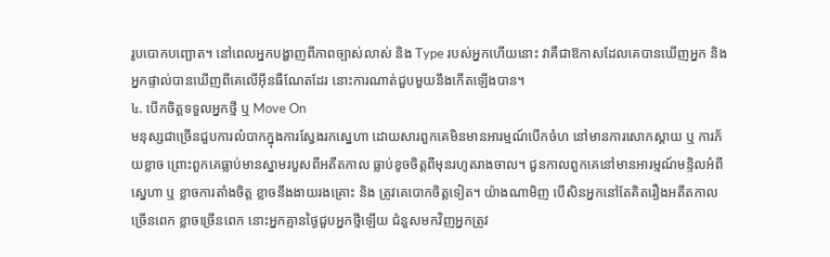រូបបោកបញ្ឆោត។ នៅពេលអ្នកបង្ហាញពីភាពច្បាស់លាស់ និង Type របស់អ្នកហើយនោះ វាគឺជាឱកាសដែលគេបានឃើញអ្នក និង អ្នកផ្ទាល់បានឃើញពីគេលើអ៊ីនធឺណែតដែរ នោះការណាត់ជួបមួយនឹងកើតឡើងបាន។
៤. បើកចិត្តទទួលអ្នកថ្មី ឬ Move On
មនុស្សជាច្រើនជួបការលំបាកក្នុងការស្វែងរកស្នេហា ដោយសារពួកគេមិនមានអារម្មណ៍បើកចំហ នៅមានការសោកស្ដាយ ឬ ការភ័យខ្លាច ព្រោះពួកគេធ្លាប់មានស្នាមរបួសពីអតីតកាល ធ្លាប់ខូចចិត្តពីមុនរហូតរាងចាល។ ជួនកាលពួកគេនៅមានអារម្មណ៍មន្ទិលអំពីស្នេហា ឬ ខ្លាចការតាំងចិត្ត ខ្លាចនឹងងាយរងគ្រោះ និង ត្រូវគេបោកចិត្តទៀត។ យ៉ាងណាមិញ បើសិនអ្នកនៅតែគិតរឿងអតីតកាលច្រើនពេក ខ្លាចច្រើនពេក នោះអ្នកគ្មានថ្ងៃជួបអ្នកថ្មីឡើយ ជំនួសមកវិញអ្នកត្រូវ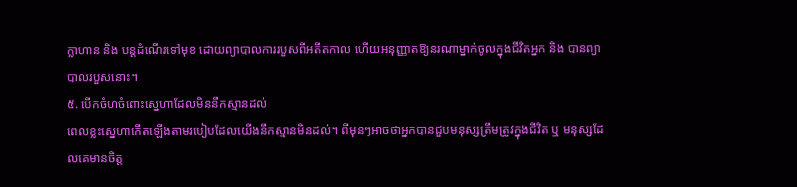ក្លាហាន និង បន្តដំណើរទៅមុខ ដោយព្យាបាលការរបួសពីអតីតកាល ហើយអនុញ្ញាតឱ្យនរណាម្នាក់ចូលក្នុងជីវិតអ្នក និង បានព្យាបាលរបួសនោះ។
៥. បើកចំហចំពោះស្នេហាដែលមិននឹកស្មានដល់
ពេលខ្លះស្នេហាកើតឡើងតាមរបៀបដែលយើងនឹកស្មានមិនដល់។ ពីមុនៗអាចថាអ្នកបានជួបមនុស្សត្រឹមត្រូវក្នុងជីវិត ឬ មនុស្សដែលគេមានចិត្ត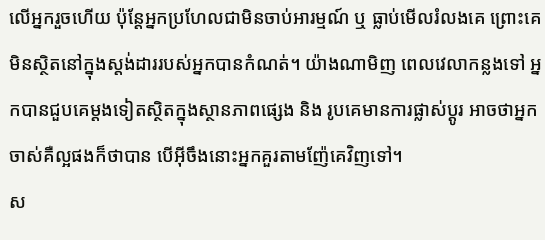លើអ្នករួចហើយ ប៉ុន្តែអ្នកប្រហែលជាមិនចាប់អារម្មណ៍ ឬ ធ្លាប់មើលរំលងគេ ព្រោះគេមិនស្ថិតនៅក្នុងស្តង់ដាររបស់អ្នកបានកំណត់។ យ៉ាងណាមិញ ពេលវេលាកន្លងទៅ អ្នកបានជួបគេម្ដងទៀតស្ថិតក្នុងស្ថានភាពផ្សេង និង រូបគេមានការផ្លាស់ប្ដូរ អាចថាអ្នកចាស់គឺល្អផងក៏ថាបាន បើអ៊ីចឹងនោះអ្នកគួរតាមញ៉ែគេវិញទៅ។
ស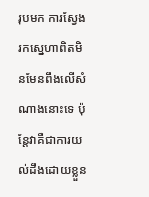រុបមក ការស្វែងរកស្នេហាពិតមិនមែនពឹងលើសំណាងនោះទេ ប៉ុន្តែវាគឺជាការយល់ដឹងដោយខ្លួន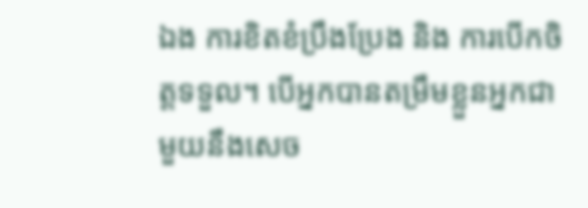ឯង ការខិតខំប្រឹងប្រែង និង ការបើកចិត្តទទួល។ បើអ្នកបានតម្រឹមខ្លួនអ្នកជាមួយនឹងសេច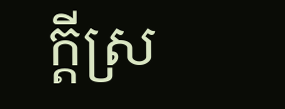ក្ដីស្រ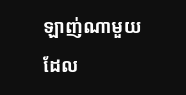ឡាញ់ណាមួយដែល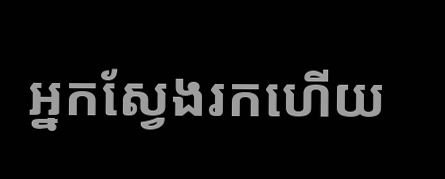អ្នកស្វែងរកហើយ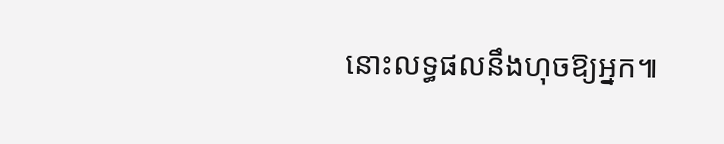នោះលទ្ធផលនឹងហុចឱ្យអ្នក៕